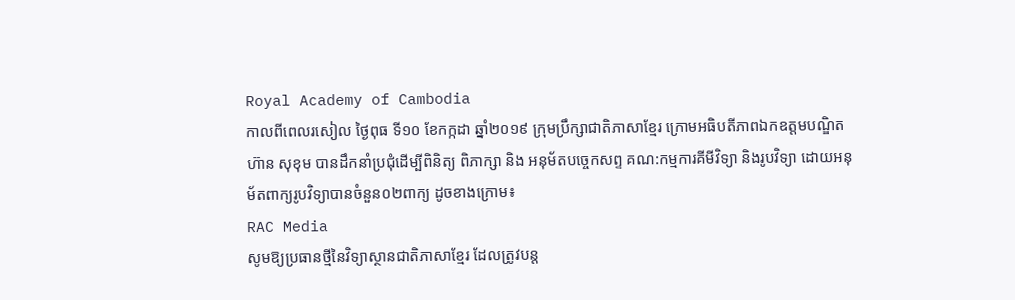Royal Academy of Cambodia
កាលពីពេលរសៀល ថ្ងៃពុធ ទី១០ ខែកក្កដា ឆ្នាំ២០១៩ ក្រុមប្រឹក្សាជាតិភាសាខ្មែរ ក្រោមអធិបតីភាពឯកឧត្តមបណ្ឌិត ហ៊ាន សុខុម បានដឹកនាំប្រជុំដើម្បីពិនិត្យ ពិភាក្សា និង អនុម័តបច្ចេកសព្ទ គណ:កម្មការគីមីវិទ្យា និងរូបវិទ្យា ដោយអនុម័តពាក្យរូបវិទ្យាបានចំនួន០២ពាក្យ ដូចខាងក្រោម៖
RAC Media
សូមឱ្យប្រធានថ្មីនៃវិទ្យាស្ថានជាតិភាសាខ្មែរ ដែលត្រូវបន្ត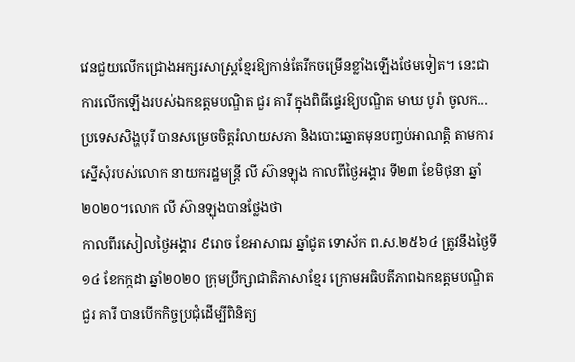វេនជួយលើកជ្រោងអក្សរសាស្ត្រខ្មែរឱ្យកាន់តែរីកចម្រើនខ្លាំងឡើងថែមទៀត។ នេះជាការលើកឡើងរបស់ឯកឧត្ដមបណ្ឌិត ជួរ គារី ក្នុងពិធីផ្ទេរឱ្យបណ្ឌិត មាឃ បូរ៉ា ចូលក...
ប្រទេសសិង្ហបុរី បានសម្រេចចិត្តរំលាយសភា និងបោះឆ្នោតមុនបញ្ចប់អាណត្តិ តាមការ ស្នើសុំរបស់លោក នាយករដ្ឋមន្ត្រី លី ស៊ានឡុង កាលពីថ្ងៃអង្គារ ទី២៣ ខែមិថុនា ឆ្នាំ២០២០។លោក លី ស៊ានឡុងបានថ្លែងថា
កាលពីរសៀលថ្ងៃអង្គារ ៩រោច ខែអាសាឍ ឆ្នាំជូត ទោស័ក ព.ស.២៥៦៤ ត្រូវនឹងថ្ងៃទី១៤ ខែកក្កដា ឆ្នាំ២០២០ ក្រុមប្រឹក្សាជាតិភាសាខ្មែរ ក្រោមអធិបតីភាពឯកឧត្តមបណ្ឌិត ជួរ គារី បានបើកកិច្ចប្រជុំដើម្បីពិនិត្យ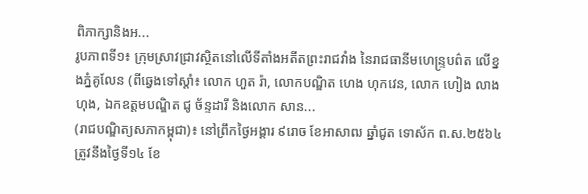ពិភាក្សានិងអ...
រូបភាពទី១៖ ក្រុមស្រាវជ្រាវស្ថិតនៅលើទីតាំងអតីតព្រះរាជវាំង នៃរាជធានីមហេន្រ្ទបព៌ត លើខ្នងភ្នំគូលែន (ពីឆ្វេងទៅស្តាំ៖ លោក ហួត រ៉ា, លោកបណ្ឌិត ហេង ហុកវេន, លោក ហៀង លាងហុង, ឯកឧត្តមបណ្ឌិត ជូ ច័ន្ទដារី និងលោក សាន...
(រាជបណ្ឌិត្យសភាកម្ពុជា)៖ នៅព្រឹកថ្ងៃអង្គារ ៩រោច ខែអាសាឍ ឆ្នាំជូត ទោស័ក ព.ស.២៥៦៤ ត្រូវនឹងថ្ងៃទី១៤ ខែ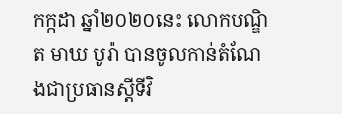កក្កដា ឆ្នាំ២០២០នេះ លោកបណ្ឌិត មាឃ បូរ៉ា បានចូលកាន់តំណែងជាប្រធានស្តីទីវិ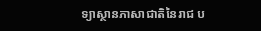ទ្យាស្ថានភាសាជាតិនៃរាជ ប